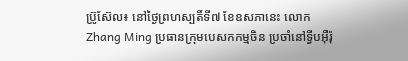ប្រ៊ូស៊ែល៖ នៅថ្ងៃព្រហស្បតិ៍ទី៧ ខែឧសភានេះ លោកZhang Ming ប្រធានក្រុមបេសកកម្មចិន ប្រចាំនៅទ្វីបអ៊ឺរ៉ុ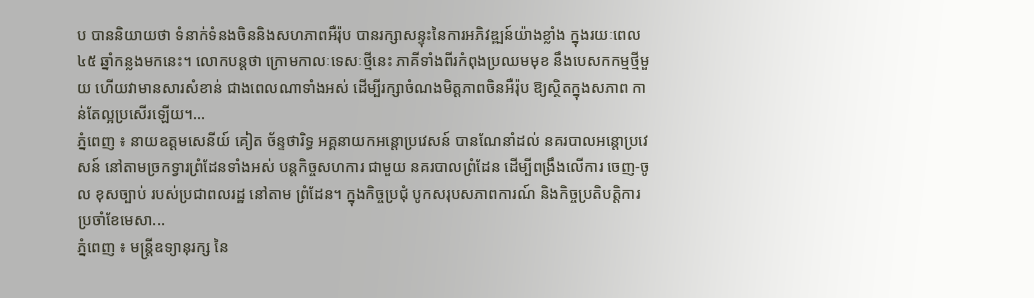ប បាននិយាយថា ទំនាក់ទំនងចិននិងសហភាពអឺរ៉ុប បានរក្សាសន្ទុះនៃការអភិវឌ្ឍន៍យ៉ាងខ្លាំង ក្នុងរយៈពេល ៤៥ ឆ្នាំកន្លងមកនេះ។ លោកបន្តថា ក្រោមកាលៈទេសៈថ្មីនេះ ភាគីទាំងពីរកំពុងប្រឈមមុខ នឹងបេសកកម្មថ្មីមួយ ហើយវាមានសារសំខាន់ ជាងពេលណាទាំងអស់ ដើម្បីរក្សាចំណងមិត្តភាពចិនអឺរ៉ុប ឱ្យស្ថិតក្នុងសភាព កាន់តែល្អប្រសើរឡើយ។...
ភ្នំពេញ ៖ នាយឧត្តមសេនីយ៍ គៀត ច័ន្ទថារិទ្ធ អគ្គនាយកអន្តោប្រវេសន៍ បានណែនាំដល់ នគរបាលអន្តោប្រវេសន៍ នៅតាមច្រកទ្វារព្រំដែនទាំងអស់ បន្តកិច្ចសហការ ជាមួយ នគរបាលព្រំដែន ដើម្បីពង្រឹងលើការ ចេញ-ចូល ខុសច្បាប់ របស់ប្រជាពលរដ្ឋ នៅតាម ព្រំដែន។ ក្នុងកិច្ចប្រជុំ បូកសរុបសភាពការណ៍ និងកិច្ចប្រតិបត្តិការ ប្រចាំខែមេសា...
ភ្នំពេញ ៖ មន្ត្រីឧទ្យានុរក្ស នៃ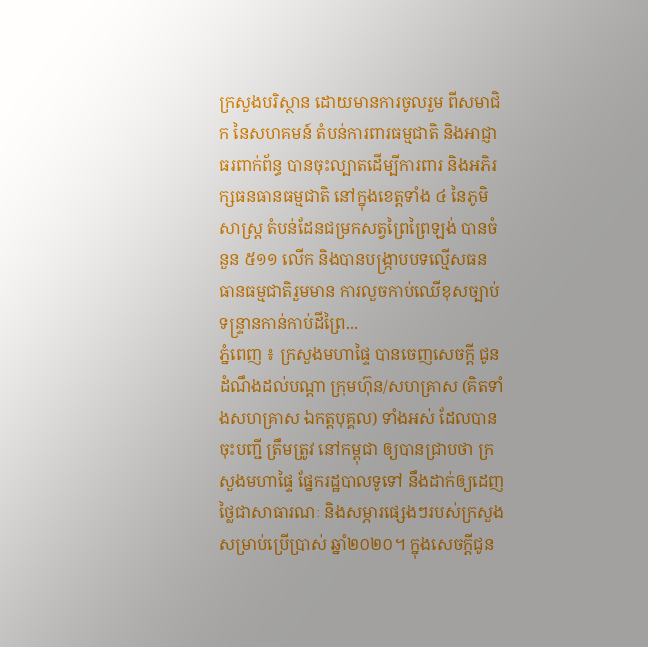ក្រសួងបរិស្ថាន ដោយមានការចូលរួម ពីសមាជិក នៃសហគមន៍ តំបន់ការពារធម្មជាតិ និងអាជ្ញាធរពាក់ព័ន្ធ បានចុះល្បាតដើម្បីការពារ និងអភិរក្សធនធានធម្មជាតិ នៅក្នុងខេត្តទាំង ៤ នៃភូមិសាស្ត្រ តំបន់ដែនជម្រកសត្វព្រៃព្រៃឡង់ បានចំនួន ៥១១ លើក និងបានបង្ក្រាបបទល្មើសធន ធានធម្មជាតិរួមមាន ការលួចកាប់ឈើខុសច្បាប់ ទន្ទ្រានកាន់កាប់ដីព្រៃ...
ភ្នំពេញ ៖ ក្រសួងមហាផ្ទៃ បានចេញសេចក្តី ជូនដំណឹងដល់បណ្ដា ក្រុមហ៊ុន/សហគ្រាស (គិតទាំងសហគ្រាស ឯកត្តបុគ្គល) ទាំងអស់ ដែលបានចុះបញ្ជី ត្រឹមត្រូវ នៅកម្ពុជា ឲ្យបានជ្រាបថា ក្រសួងមហាផ្ទៃ ផ្នែករដ្ឋបាលទូទៅ នឹងដាក់ឲ្យដេញថ្លៃជាសាធារណៈ និងសម្ភារផ្សេងៗរបស់ក្រសួង សម្រាប់ប្រើប្រាស់ ឆ្នាំ២០២០។ ក្នុងសេចក្ដីជូន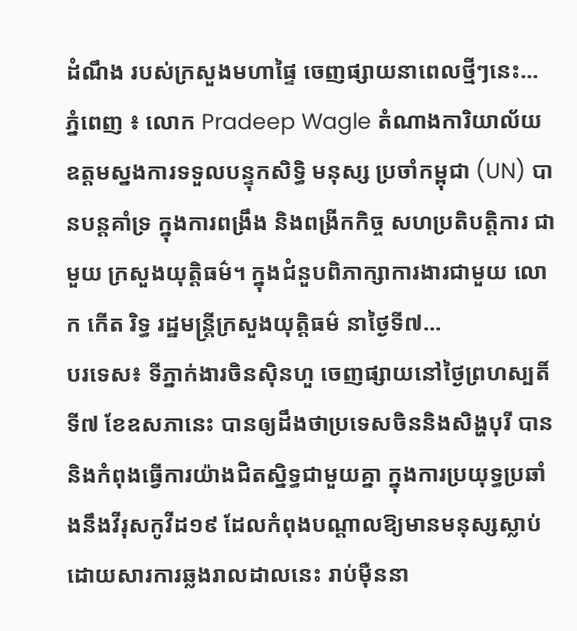ដំណឹង របស់ក្រសួងមហាផ្ទៃ ចេញផ្សាយនាពេលថ្មីៗនេះ...
ភ្នំពេញ ៖ លោក Pradeep Wagle តំណាងការិយាល័យ ឧត្តមស្នងការទទួលបន្ទុកសិទ្ធិ មនុស្ស ប្រចាំកម្ពុជា (UN) បានបន្តគាំទ្រ ក្នុងការពង្រឹង និងពង្រីកកិច្ច សហប្រតិបត្តិការ ជាមួយ ក្រសួងយុត្តិធម៌។ ក្នុងជំនួបពិភាក្សាការងារជាមួយ លោក កើត រិទ្ធ រដ្ឋមន្រ្តីក្រសួងយុត្តិធម៌ នាថ្ងៃទី៧...
បរទេស៖ ទីភ្នាក់ងារចិនស៊ិនហួ ចេញផ្សាយនៅថ្ងៃព្រហស្បតិ៍ ទី៧ ខែឧសភានេះ បានឲ្យដឹងថាប្រទេសចិននិងសិង្ហបុរី បាននិងកំពុងធ្វើការយ៉ាងជិតស្និទ្ធជាមួយគ្នា ក្នុងការប្រយុទ្ធប្រឆាំងនឹងវីរុសកូវីដ១៩ ដែលកំពុងបណ្តាលឱ្យមានមនុស្សស្លាប់ ដោយសារការឆ្លងរាលដាលនេះ រាប់ម៉ឺននា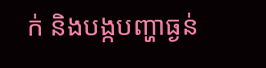ក់ និងបង្កបញ្ហាធ្ងន់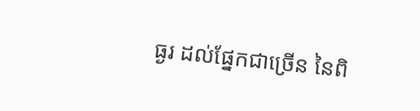ធ្ងរ ដល់ផ្នែកជាច្រើន នៃពិ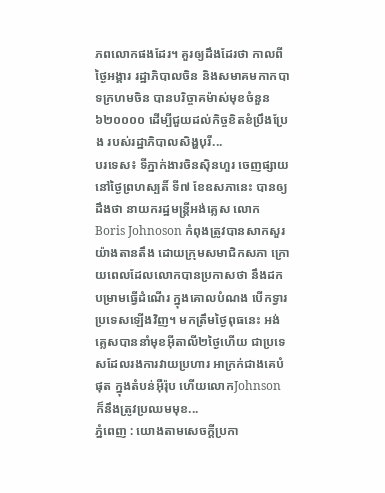ភពលោកផងដែរ។ គួរឲ្យដឹងដែរថា កាលពីថ្ងៃអង្គារ រដ្ឋាភិបាលចិន និងសមាគមកាកបាទក្រហមចិន បានបរិច្ចាគម៉ាស់មុខចំនួន ៦២០០០០ ដើម្បីជួយដល់កិច្ចខិតខំប្រឹងប្រែង របស់រដ្ឋាភិបាលសិង្ហបុរី...
បរទេស៖ ទីភ្នាក់ងារចិនស៊ិនហួរ ចេញផ្សាយនៅថ្ងៃព្រហស្បតិ៍ ទី៧ ខែឧសភានេះ បានឲ្យដឹងថា នាយករដ្ឋមន្ត្រីអង់គ្លេស លោកBoris Johnoson កំពុងត្រូវបានសាកសួរយ៉ាងតានតឹង ដោយក្រុមសមាជិកសភា ក្រោយពេលដែលលោកបានប្រកាសថា នឹងដកបម្រាមធ្វើដំណើរ ក្នុងគោលបំណង បើកទ្វារប្រទេសឡើងវិញ។ មកត្រឹមថ្ងៃពុធនេះ អង់គ្លេសបាននាំមុខអ៊ីតាលី២ថ្ងៃហើយ ជាប្រទេសដែលរងការវាយប្រហារ អាក្រក់ជាងគេបំផុត ក្នុងតំបន់អ៊ឺរ៉ុប ហើយលោកJohnson ក៏នឹងត្រូវប្រឈមមុខ...
ភ្នំពេញ : យោងតាមសេចក្ដីប្រកា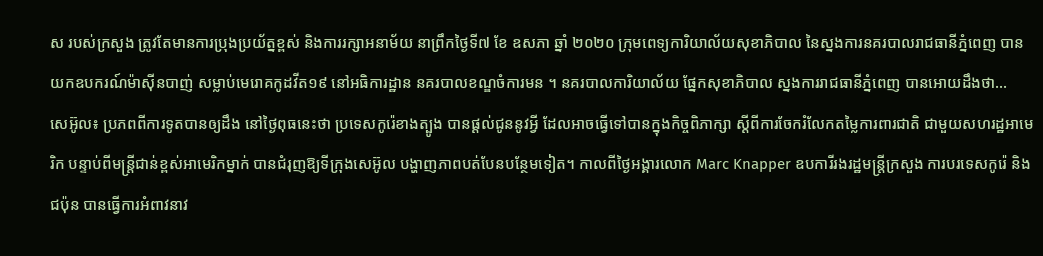ស របស់ក្រសួង ត្រូវតែមានការប្រុងប្រយ័ត្នខ្ពស់ និងការរក្សាអនាម័យ នាព្រឹកថ្ងៃទី៧ ខែ ឧសភា ឆ្នាំ ២០២០ ក្រុមពេទ្យការិយាល័យសុខាភិបាល នៃស្នងការនគរបាលរាជធានីភ្នំពេញ បានយកឧបករណ៍ម៉ាស៊ីនបាញ់ សម្លាប់មេរោគកូដវីត១៩ នៅអធិការដ្ឋាន នគរបាលខណ្ឌចំការមន ។ នគរបាលការិយាល័យ ផ្នែកសុខាភិបាល ស្នងការរាជធានីភ្នំពេញ បានអោយដឹងថា...
សេអ៊ូល៖ ប្រភពពីការទូតបានឲ្យដឹង នៅថ្ងៃពុធនេះថា ប្រទេសកូរ៉េខាងត្បូង បានផ្តល់ជូននូវអ្វី ដែលអាចធ្វើទៅបានក្នុងកិច្ចពិភាក្សា ស្តីពីការចែករំលែកតម្លៃការពារជាតិ ជាមួយសហរដ្ឋអាមេរិក បន្ទាប់ពីមន្ត្រីជាន់ខ្ពស់អាមេរិកម្នាក់ បានជំរុញឱ្យទីក្រុងសេអ៊ូល បង្ហាញភាពបត់បែនបន្ថែមទៀត។ កាលពីថ្ងៃអង្គារលោក Marc Knapper ឧបការីរងរដ្ឋមន្រ្តីក្រសួង ការបរទេសកូរ៉េ និងជប៉ុន បានធ្វើការអំពាវនាវ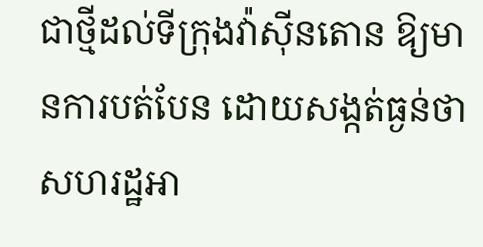ជាថ្មីដល់ទីក្រុងវ៉ាស៊ីនតោន ឱ្យមានការបត់បែន ដោយសង្កត់ធ្ងន់ថា សហរដ្ឋអា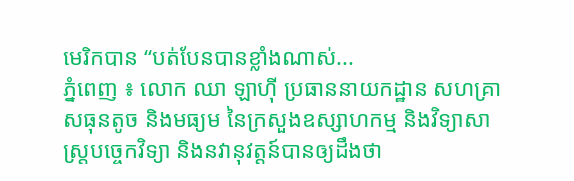មេរិកបាន “បត់បែនបានខ្លាំងណាស់...
ភ្នំពេញ ៖ លោក ឈា ឡាហ៊ី ប្រធាននាយកដ្ឋាន សហគ្រាសធុនតូច និងមធ្យម នៃក្រសួងឧស្សាហកម្ម និងវិទ្យាសាស្រ្តបច្ចេកវិទ្យា និងនវានុវត្តន៍បានឲ្យដឹងថា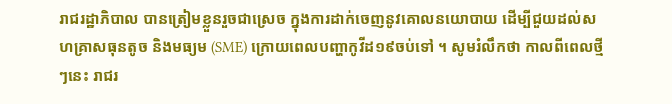រាជរដ្ឋាភិបាល បានត្រៀមខ្លួនរួចជាស្រេច ក្នុងការដាក់ចេញនូវគោលនយោបាយ ដើម្បីជួយដល់សហគ្រាសធុនតូច និងមធ្យម (SME) ក្រោយពេលបញ្ហាកូវីដ១៩ចប់ទៅ ។ សូមរំលឹកថា កាលពីពេលថ្មីៗនេះ រាជរ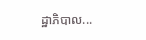ដ្ឋាភិបាល...